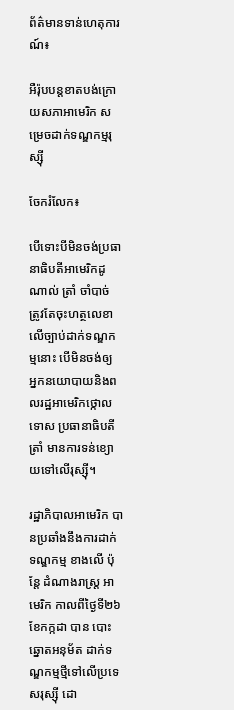ព័ត៌មានទាន់ហេតុការណ៍៖

អឺរ៉ុបបន្តខាតបង់ក្រោយសភាអាមេរិក សម្រេចដាក់ទណ្ឌកម្មរុស្ស៊ី

ចែករំលែក៖

បើទោះបីមិនចង់ប្រធានាធិបតីអាមេរិកដូណាល់ ត្រាំ ចាំបាច់ ត្រូវតែចុះហត្ថលេខា លើច្បាប់ដាក់ទណ្ឌកម្មនោះ បើមិនចង់ឲ្យ អ្នកនយោបាយនិងពលរដ្ឋអាមេរិកថ្កោលទោស ប្រធានាធិបតី ត្រាំ មានការទន់ខ្យោយទៅលើរុស្ស៊ី។

រដ្ឋាភិបាលអាមេរិក បានប្រឆាំងនឹងការដាក់ទណ្ឌកម្ម ខាងលើ ប៉ុន្តែ ដំណាងរាស្ត្រ អាមេរិក កាលពីថ្ងៃទី២៦ ខែកក្កដា បាន បោះឆ្នោតអនុម័ត ដាក់ទណ្ឌកម្មថ្មីទៅលើប្រទេសរុស្ស៊ី ដោ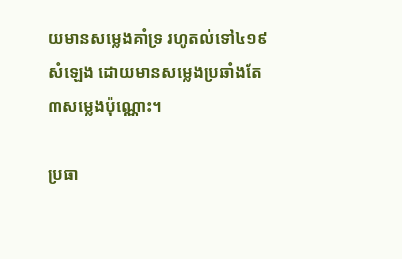យមានសម្លេងគាំទ្រ រហូតល់ទៅ៤១៩សំឡេង ដោយមានសម្លេងប្រឆាំងតែ ៣សម្លេងប៉ុណ្ណោះ។

ប្រធា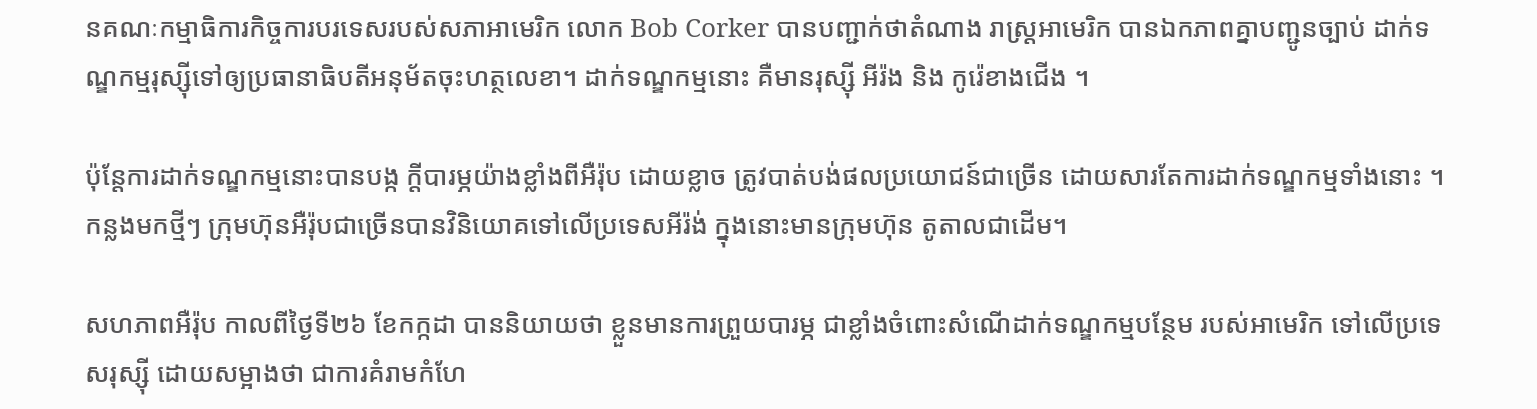នគណៈកម្មាធិការកិច្ចការបរទេសរបស់សភាអាមេរិក លោក Bob Corker បានបញ្ជាក់ថាតំណាង រាស្ត្រអាមេរិក បានឯកភាពគ្នាបញ្ជូនច្បាប់ ដាក់ទណ្ឌកម្មរុស្ស៊ីទៅឲ្យប្រធានាធិបតីអនុម័តចុះហត្ថលេខា។ ដាក់ទណ្ឌកម្មនោះ គឺមានរុស្ស៊ី អីរ៉ង និង កូរ៉េខាងជើង ។

ប៉ុន្តែការដាក់ទណ្ឌកម្មនោះបានបង្ក ក្តីបារម្ភយ៉ាងខ្លាំងពីអឺរ៉ុប ដោយខ្លាច ត្រូវបាត់បង់ផលប្រយោជន៍ជាច្រើន ដោយសារតែការដាក់ទណ្ឌកម្មទាំងនោះ ។ កន្លងមកថ្មីៗ ក្រុមហ៊ុនអឺរ៉ុបជាច្រើនបានវិនិយោគទៅលើប្រទេសអីរ៉ង់ ក្នុងនោះមានក្រុមហ៊ុន តូតាលជាដើម។

សហភាពអឺរ៉ុប កាលពីថ្ងៃទី២៦ ខែកក្កដា បាននិយាយថា ខ្លួនមានការព្រួយបារម្ភ ជាខ្លាំងចំពោះសំណើដាក់ទណ្ឌកម្មបន្ថែម របស់អាមេរិក ទៅលើប្រទេសរុស្ស៊ី ដោយសម្អាងថា ជាការគំរាមកំហែ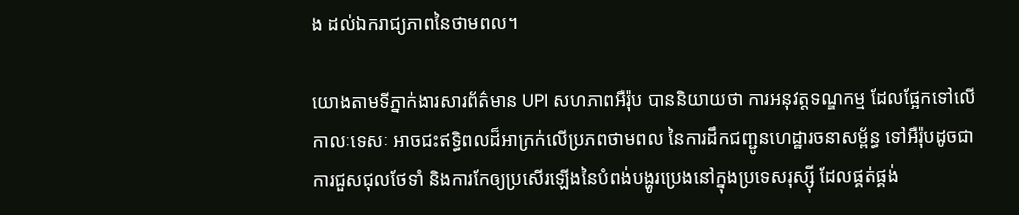ង ដល់ឯករាជ្យភាពនៃថាមពល។

យោងតាមទីភ្នាក់ងារសារព័ត៌មាន UPI សហភាពអឺរ៉ុប បាននិយាយថា ការអនុវត្តទណ្ឌកម្ម ដែលផ្អែកទៅលើកាលៈទេសៈ អាចជះឥទ្ធិពលដ៏អាក្រក់លើប្រភពថាមពល នៃការដឹកជញ្ជូនហេដ្ឋារចនាសម្ព័ន្ធ ទៅអឺរ៉ុបដូចជាការជួសជុលថែទាំ និងការកែឲ្យប្រសើរឡើងនៃបំពង់បង្ហូរប្រេងនៅក្នុងប្រទេសរុស្ស៊ី ដែលផ្គត់ផ្គង់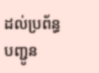ដល់ប្រព័ន្ធបញ្ជូន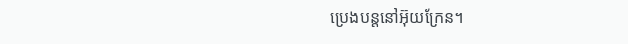ប្រេងបន្តនៅអ៊ុយក្រែន។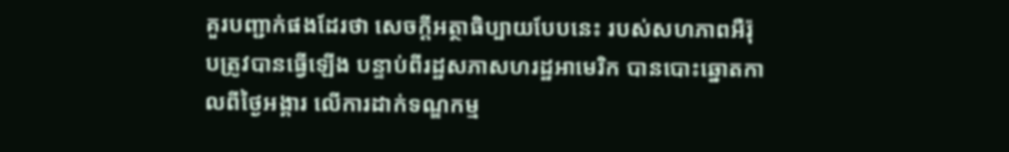គួរបញ្ជាក់ផងដែរថា សេចក្តីអត្ថាធិប្បាយបែបនេះ របស់សហភាពអឺរ៉ុបត្រូវបានធ្វើឡើង បន្ទាប់ពីរដ្ឋសភាសហរដ្ឋអាមេរិក បានបោះឆ្នោតកាលពីថ្ងៃអង្គារ លើការដាក់ទណ្ឌកម្ម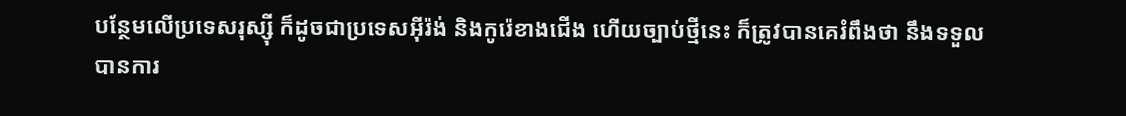បន្ថែមលើប្រទេសរុស្ស៊ី ក៏ដូចជាប្រទេសអ៊ីរ៉ង់ និងកូរ៉េខាងជើង ហើយច្បាប់ថ្មីនេះ ក៏ត្រូវបានគេរំពឹងថា នឹងទទួលបានការ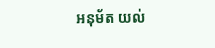អនុម័ត យល់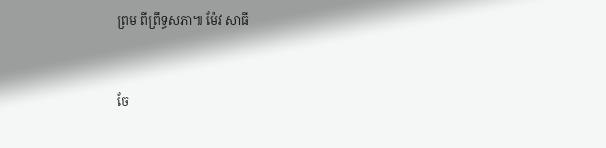ព្រម ពីព្រឹទ្ធសភា៕ ម៉ែវ សាធី


ចែ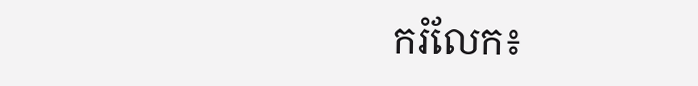ករំលែក៖